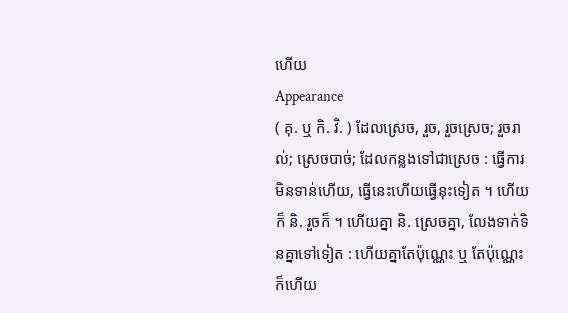ហើយ
Appearance
( គុ. ឬ កិ. វិ. ) ដែលស្រេច, រួច, រួចស្រេច; រួចរាល់; ស្រេចបាច់; ដែលកន្លងទៅជាស្រេច : ធ្វើការមិនទាន់ហើយ, ធ្វើនេះហើយធ្វើនុះទៀត ។ ហើយក៏ និ. រួចក៏ ។ ហើយគ្នា និ. ស្រេចគ្នា, លែងទាក់ទិនគ្នាទៅទៀត : ហើយគ្នាតែប៉ុណ្ណេះ ឬ តែប៉ុណ្ណេះក៏ហើយ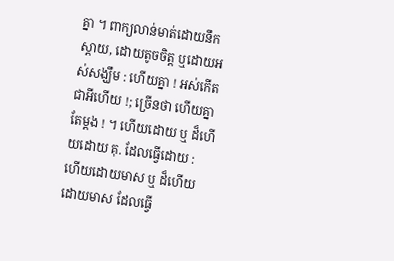គ្នា ។ ពាក្យលាន់មាត់ដោយនឹកស្តាយ, ដោយតូចចិត្ត ឬដោយអស់សង្ឃឹម : ហើយគ្នា ! អស់កើតជាអីហើយ !; ច្រើនថា ហើយគ្នាតែម្តង ! ។ ហើយដោយ ឬ ដ៏ហើយដោយ គុ. ដែលធ្វើដោយ : ហើយដោយមាស ឬ ដ៏ហើយដោយមាស ដែលធ្វើ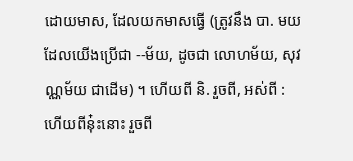ដោយមាស, ដែលយកមាសធ្វើ (ត្រូវនឹង បា. មយ ដែលយើងប្រើជា --ម័យ, ដូចជា លោហម័យ, សុវណ្ណម័យ ជាដើម) ។ ហើយពី និ. រួចពី, អស់ពី : ហើយពីនុ៎ះនោះ រួចពី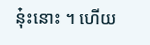នុ៎ះនោះ ។ ហើយ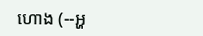ហោង (--អ្ហ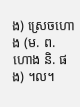ង) ស្រេចហោង (ម. ព. ហោង និ. ផង) ។ល។